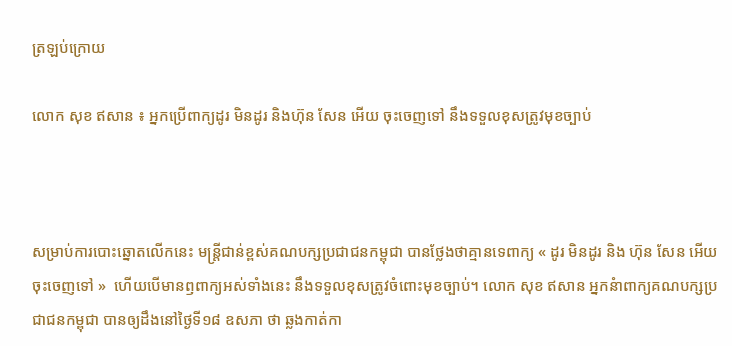ត្រឡប់ក្រោយ

លោក សុខ ឥសាន ៖ អ្នកប្រើពាក្យដូរ មិនដូរ និងហ៊ុន សែន អើយ ចុះចេញទៅ នឹងទទួលខុសត្រូវមុខច្បាប់



សម្រាប់ការបោះឆ្នោតលើកនេះ មន្ត្រីជាន់ខ្ពស់គណបក្សប្រជាជនកម្ពុជា បានថ្លែងថាគ្មានទេពាក្យ « ដូរ មិនដូរ និង ហ៊ុន សែន អើយចុះចេញទៅ »  ហើយបើមានឭពាក្យអស់ទាំងនេះ នឹងទទួលខុសត្រូវចំពោះមុខច្បាប់។ លោក សុខ ឥសាន អ្នកនំាពាក្យគណបក្សប្រជាជនកម្ពុជា បានឲ្យដឹងនៅថ្ងៃទី១៨ ឧសភា ថា ឆ្លងកាត់កា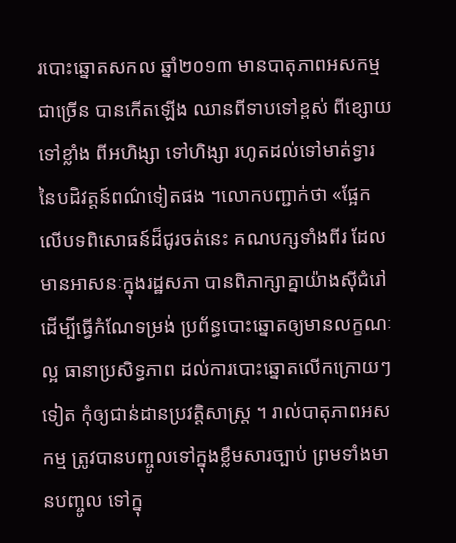របោះឆ្នោតសកល ឆ្នាំ២០១៣ មានបាតុភាពអសកម្មជាច្រើន បានកើតឡើង ឈានពីទាបទៅខ្ពស់ ពីខ្សោយទៅខ្លាំង ពីអហិង្សា ទៅហិង្សា រហូតដល់ទៅមាត់ទ្វារ នៃបដិវត្តន៍ពណ៌ទៀតផង ។លោកបញ្ជាក់ថា «ផ្អែកលើបទពិសោធន៍ដ៏ជូរចត់នេះ គណបក្សទាំងពីរ ដែលមានអាសនៈក្នុងរដ្ឋសភា បានពិភាក្សាគ្នាយ៉ាងស៊ីជំរៅ ដើម្បីធ្វើកំណែទម្រង់ ប្រព័ន្ធបោះឆ្នោតឲ្យមានលក្ខណៈល្អ ធានាប្រសិទ្ធភាព ដល់ការបោះឆ្នោតលើកក្រោយៗទៀត កុំឲ្យជាន់ដានប្រវត្តិសាស្ត្រ ។ រាល់បាតុភាពអសកម្ម ត្រូវបានបញ្ចូលទៅក្នុងខ្លឹមសារច្បាប់ ព្រមទាំងមានបញ្ចូល ទៅក្នុ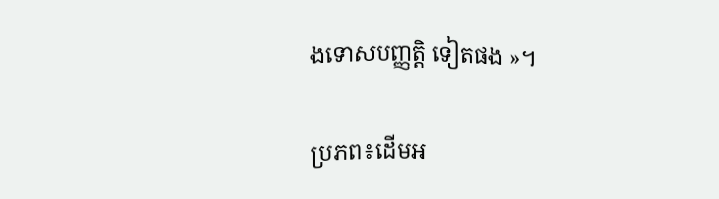ងទោសបញ្ញត្តិ ទៀតផង »។

ប្រភព៖ដើមអ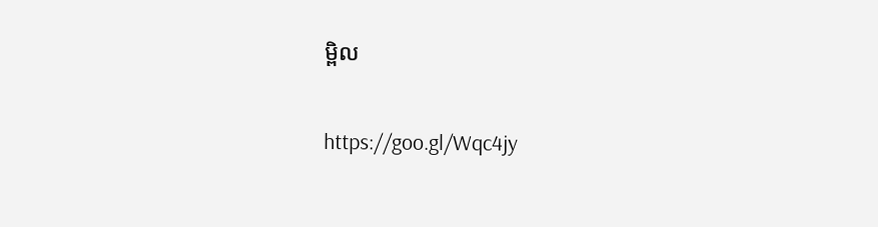ម្ពិល

https://goo.gl/Wqc4jy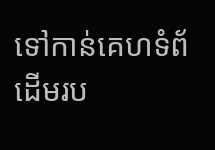ទៅកាន់គេហទំព័ដើមរប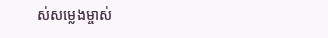ស់សម្លេងម្ចាស់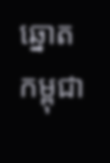ឆ្នោតកម្ពុជា